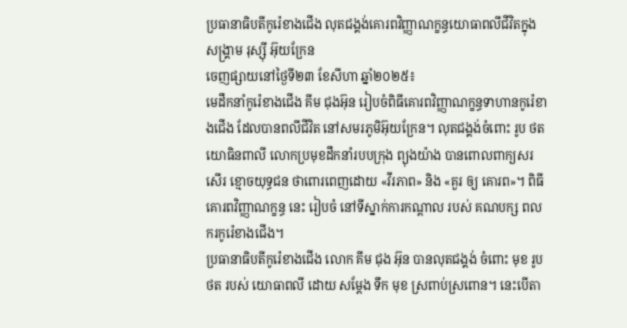ប្រធានាធិបតីកូរ៉េខាងជើង លុតជង្គង់គោរពវិញ្ញាណក្ខន្ធយោធាពលីជីវិតក្នុងសង្គ្រាម រុស្ស៊ី អ៊ុយក្រែន
ចេញផ្សាយនៅថ្ងៃទី២៣ ខែសីហា ឆ្នាំ២០២៥៖
មេដឹកនាំកូរ៉េខាងជើង គីម ជុងអ៊ុន រៀបចំពិធីគោរពវិញ្ញាណក្ខន្ធទាហានកូរ៉េខាងជើង ដែលបានពលីជីវិត នៅសមរភូមិអ៊ុយក្រែន។ លុតជង្គង់ចំពោះ រូប ថត យោធិនពាលី លោកប្រមុខដឹកនាំរបបក្រុង ព្យុងយ៉ាង បានពោលពាក្យសរសើរ ខ្មោចយុទ្ធជន ថាពោរពេញដោយ «វីរភាព» និង «គួរ ឲ្យ គោរព»។ ពិធីគោរពវិញ្ញាណក្ខន្ធ នេះ រៀបចំ នៅទីស្នាក់ការកណ្តាល របស់ គណបក្ស ពលករកូរ៉េខាងជើង។
ប្រធានាធិបតីកូរ៉េខាងជើង លោក គីម ជុង អ៊ុន បានលុតជង្គង់ ចំពោះ មុខ រូប ថត របស់ យោធាពលី ដោយ សម្តែង ទឹក មុខ ស្រពាប់ស្រពោន។ នេះបើតា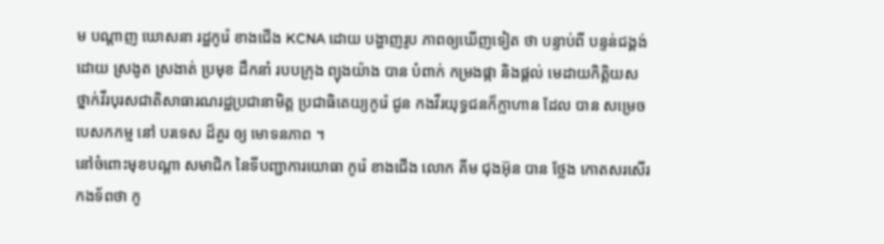ម បណ្តាញ ឃោសនា រដ្ឋកូរ៉េ ខាងជើង KCNA ដោយ បង្ហាញរូប ភាពឲ្យឃើញទៀត ថា បន្ទាប់ពី បន្ទន់ជង្គង់ ដោយ ស្រងូត ស្រងាត់ ប្រមុខ ដឹកនាំ របបក្រុង ព្យុងយ៉ាង បាន បំពាក់ កម្រងផ្កា និងផ្តល់ មេដាយកិត្តិយស ថ្នាក់វីរបុរសជាតិសាធារណរដ្ឋប្រជានាមិត្ត ប្រជាធិតេយ្យកូរ៉េ ជូន កងវីរយុទ្ធជនក៏ក្លាហាន ដែល បាន សម្រេច បេសកកម្ម នៅ បរទេស ដ៏គួរ ឲ្យ មោទនភាព ។
នៅចំពោះមុខបណ្តា សមាជិក នៃទីបញ្ជាការយោធា កូរ៉េ ខាងជើង លោក គីម ជុងអ៊ុន បាន ថ្លែង កោតសរសើរ កងទ័ពថា កូ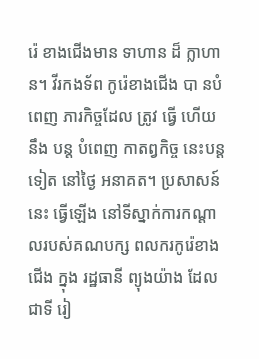រ៉េ ខាងជើងមាន ទាហាន ដ៏ ក្លាហាន។ វីរកងទ័ព កូរ៉េខាងជើង បា នបំពេញ ភារកិច្ចដែល ត្រូវ ធ្វើ ហើយ នឹង បន្ត បំពេញ កាតព្វកិច្ច នេះបន្តទៀត នៅថ្ងៃ អនាគត។ ប្រសាសន៍ នេះ ធ្វើឡើង នៅទីស្នាក់ការកណ្តាលរបស់គណបក្ស ពលករកូរ៉េខាងជើង ក្នុង រដ្ឋធានី ព្យុងយ៉ាង ដែលជាទី រៀ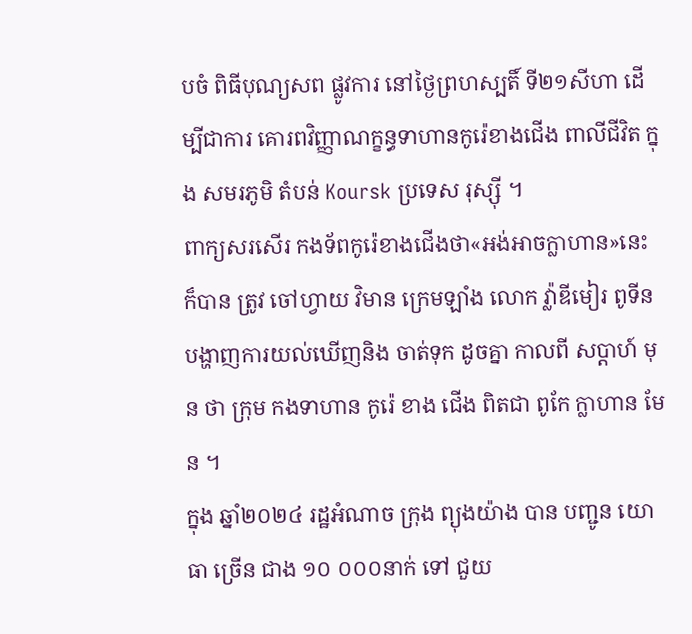បចំ ពិធីបុណ្យសព ផ្លូវការ នៅថ្ងៃព្រហស្បតិ៍ ទី២១សីហា ដើម្បីជាការ គោរពវិញ្ញាណក្ខន្ធទាហានកូរ៉េខាងជើង ពាលីជីវិត ក្នុង សមរភូមិ តំបន់ Koursk ប្រទេស រុស្ស៊ី ។
ពាក្យសរសើរ កងទ័ពកូរ៉េខាងជើងថា«អង់អាចក្លាហាន»នេះ ក៏បាន ត្រូវ ចៅហ្វាយ វិមាន ក្រេមឡាំង លោក វ្ល៉ាឌីមៀរ ពូទីន បង្ហាញការយល់ឃើញនិង ចាត់ទុក ដូចគ្នា កាលពី សប្តាហ៍ មុន ថា ក្រុម កងទាហាន កូរ៉េ ខាង ជើង ពិតជា ពូកែ ក្លាហាន មែន ។
ក្នុង ឆ្នាំ២០២៤ រដ្ឋអំណាច ក្រុង ព្យុងយ៉ាង បាន បញ្ជូន យោធា ច្រើន ជាង ១០ ០០០នាក់ ទៅ ជួយ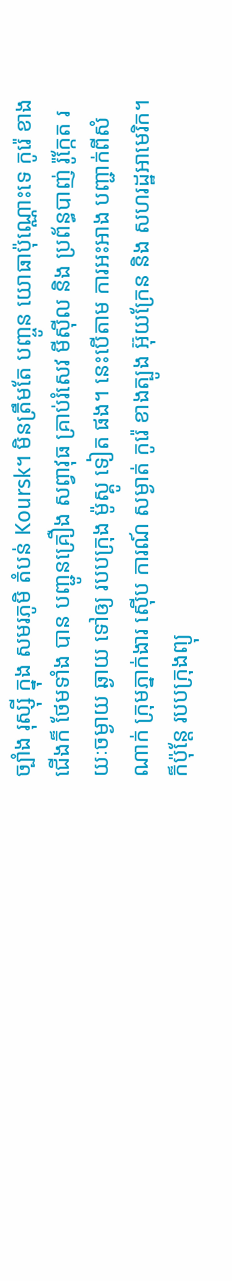ច្បាំង រុស្ស៊ី ក្នុង សមរភូមិ តំបន់ Koursk។ មិនត្រឹមតែ បញ្ចូន យោធាប៉ុណ្ណោះទេ កូរ៉េ ខាងជើងក៏ ថែមទាំង បាន បញ្ជូនគ្រឿង សព្វាវុធ គ្រាប់រំសេវ មីស៊ីល និង ប្រព័ន្ធបាញ់ រ៉ូក្កែត រយៈចម្ងាយ ឆ្ងាយ ទៅឲ្យ របបក្រុង ម៉ូស្គូ ទៀត ផង។ នេះបើតាម ការអះអាង បញ្ជាក់ពីសំណាក់ ក្រុមភ្នាក់ងារ ស៊ើប ការណ៍ សម្ងាត់ កូរ៉េ ខាងត្បូង អ៊ុយក្រែន និង សហរដ្ឋអាមេរិក។ ក៏ប៉ុន្តែ របបក្រុងព្យុ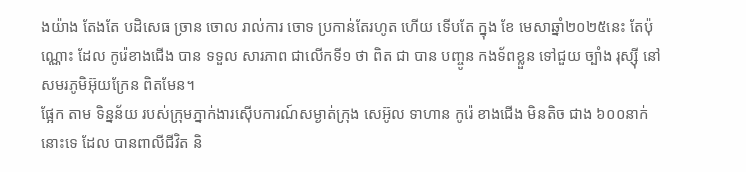ងយ៉ាង តែងតែ បដិសេធ ច្រាន ចោល រាល់ការ ចោទ ប្រកាន់តែរហូត ហើយ ទើបតែ ក្នុង ខែ មេសាឆ្នាំ២០២៥នេះ តែប៉ុណ្ណោះ ដែល កូរ៉េខាងជើង បាន ទទួល សារភាព ជាលើកទី១ ថា ពិត ជា បាន បញ្ចូន កងទ័ពខ្លួន ទៅជួយ ច្បាំង រុស្ស៊ី នៅ សមរភូមិអ៊ុយក្រែន ពិតមែន។
ផ្អែក តាម ទិន្នន័យ របស់ក្រុមភ្នាក់ងារស៊ើបការណ៍សម្ងាត់ក្រុង សេអ៊ូល ទាហាន កូរ៉េ ខាងជើង មិនតិច ជាង ៦០០នាក់នោះទេ ដែល បានពាលីជីវិត និ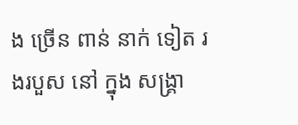ង ច្រើន ពាន់ នាក់ ទៀត រងរបួស នៅ ក្នុង សង្គ្រា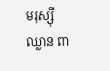មរុស្ស៊ី ឈ្លាន ពា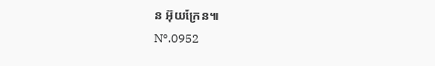ន អ៊ុយក្រែន៕
Nº.0952